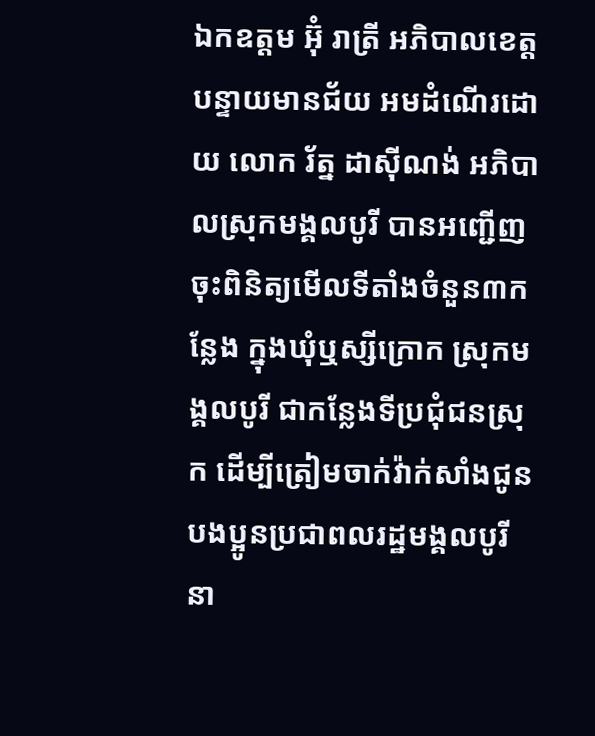ឯកឧត្តម អ៊ុំ រាត្រី អភិបាលខេត្តបន្ទាយមានជ័យ អមដំណើរដោយ លោក រ័ត្ន ដាស៊ីណង់ អភិបាលស្រុកមង្គលបូរី បានអញ្ជើញចុះពិនិត្យមើលទីតាំងចំនួន៣កន្លែង ក្នុងឃុំឬស្សីក្រោក ស្រុកមង្គលបូរី ជាកន្លែងទីប្រជុំជនស្រុក ដើម្បីត្រៀមចាក់វ៉ាក់សាំងជូនបងប្អូនប្រជាពលរដ្ឋមង្គលបូរី នា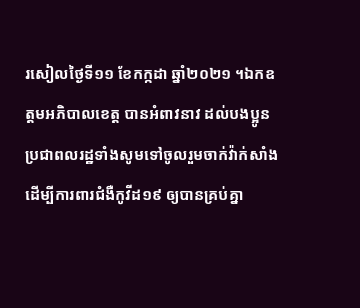រសៀលថ្ងៃទី១១ ខែកក្កដា ឆ្នាំ២០២១ ។ឯកឧត្តមអភិបាលខេត្ត បានអំពាវនាវ ដល់បងប្អូនប្រជាពលរដ្ឋទាំងសូមទៅចូលរួមចាក់វ៉ាក់សាំង ដើម្បីការពារជំងឺកូវីដ១៩ ឲ្យបានគ្រប់គ្នា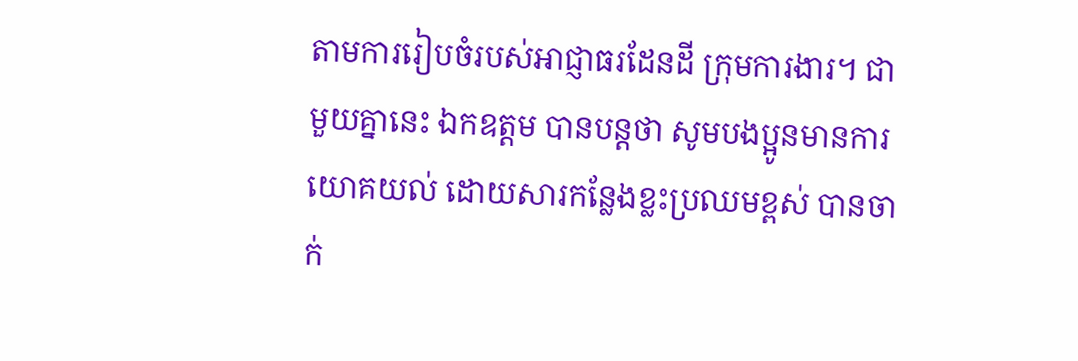តាមការរៀបចំរបស់អាជ្ញាធរដែនដី ក្រុមការងារ។ ជាមួយគ្នានេះ ឯកឧត្តម បានបន្តថា សូមបងប្អូនមានការយោគយល់ ដោយសារកន្លែងខ្លះប្រឈមខ្ពស់ បានចាក់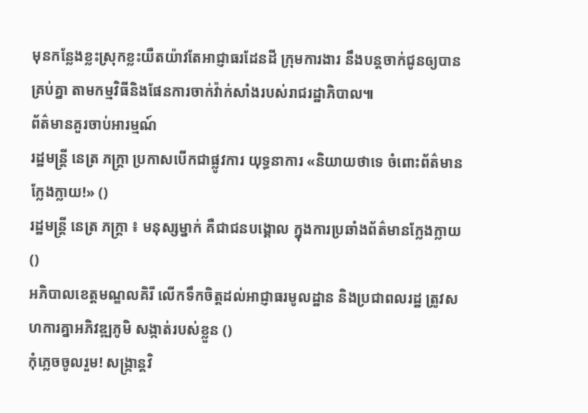មុនកន្លែងខ្លះស្រុកខ្លះយឺតយ៉ាវតែអាជ្ញាធរដែនដី ក្រុមការងារ នឹងបន្តចាក់ជូនឲ្យបានគ្រប់គ្នា តាមកម្មវិធីនិងផែនការចាក់វ៉ាក់សាំងរបស់រាជរដ្ឋាភិបាល៕
ព័ត៌មានគួរចាប់អារម្មណ៍
រដ្ឋមន្ត្រី នេត្រ ភក្ត្រា ប្រកាសបើកជាផ្លូវការ យុទ្ធនាការ «និយាយថាទេ ចំពោះព័ត៌មានក្លែងក្លាយ!» ()
រដ្ឋមន្ត្រី នេត្រ ភក្ត្រា ៖ មនុស្សម្នាក់ គឺជាជនបង្គោល ក្នុងការប្រឆាំងព័ត៌មានក្លែងក្លាយ ()
អភិបាលខេត្តមណ្ឌលគិរី លើកទឹកចិត្តដល់អាជ្ញាធរមូលដ្ឋាន និងប្រជាពលរដ្ឋ ត្រូវសហការគ្នាអភិវឌ្ឍភូមិ សង្កាត់របស់ខ្លួន ()
កុំភ្លេចចូលរួម! សង្ក្រាន្តវិ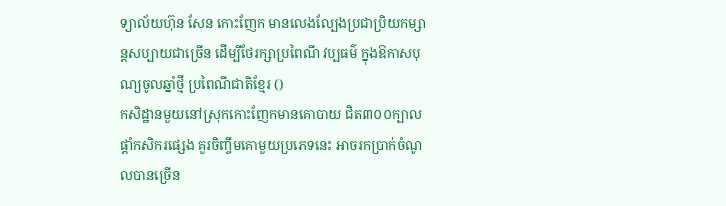ទ្យាល័យហ៊ុន សែន កោះញែក មានលេងល្បែងប្រជាប្រិយកម្សាន្តសប្បាយជាច្រើន ដើម្បីថែរក្សាប្រពៃណី វប្បធម៌ ក្នុងឱកាសបុណ្យចូលឆ្នាំថ្មី ប្រពៃណីជាតិខ្មែរ ()
កសិដ្ឋានមួយនៅស្រុកកោះញែកមានគោបាយ ជិត៣០០ក្បាល ផ្ដាំកសិករផ្សេង គួរចិញ្ចឹមគោមួយប្រភេទនេះ អាចរកប្រាក់ចំណូលបានច្រើន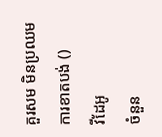គួរសម មិនប្រឈមការខាតបង់ ()
វីដែអូ
ចំនួន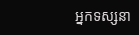អ្នកទស្សនា